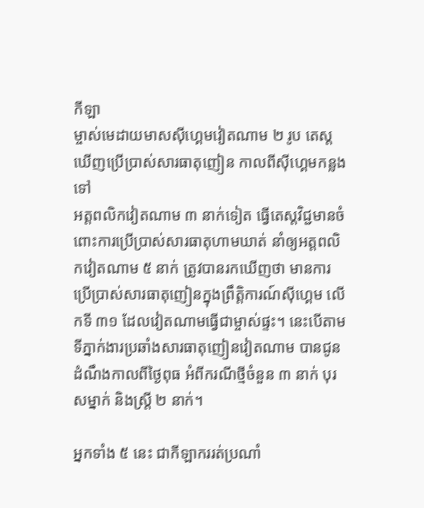កីឡា
ម្ចាស់មេដាយមាសស៊ីហ្គេមវៀតណាម ២ រូប តេស្តឃើញប្រើប្រាស់សារធាតុញៀន កាលពីស៊ីហ្គេមកន្លងទៅ
អត្តពលិកវៀតណាម ៣ នាក់ទៀត ធ្វើតេស្តវិជ្ជមានចំពោះការប្រើប្រាស់សារធាតុហាមឃាត់ នាំឲ្យអត្តពលិកវៀតណាម ៥ នាក់ ត្រូវបានរកឃើញថា មានការប្រើប្រាស់សារធាតុញៀនក្នុងព្រឹត្តិការណ៍ស៊ីហ្គេម លើកទី ៣១ ដែលវៀតណាមធ្វើជាម្ចាស់ផ្ទះ។ នេះបើតាមទីភ្នាក់ងារប្រឆាំងសារធាតុញៀនវៀតណាម បានជូនដំណឹងកាលពីថ្ងៃពុធ អំពីករណីថ្មីចំនួន ៣ នាក់ បុរសម្នាក់ និងស្ត្រី ២ នាក់។

អ្នកទាំង ៥ នេះ ជាកីឡាកររត់ប្រណាំ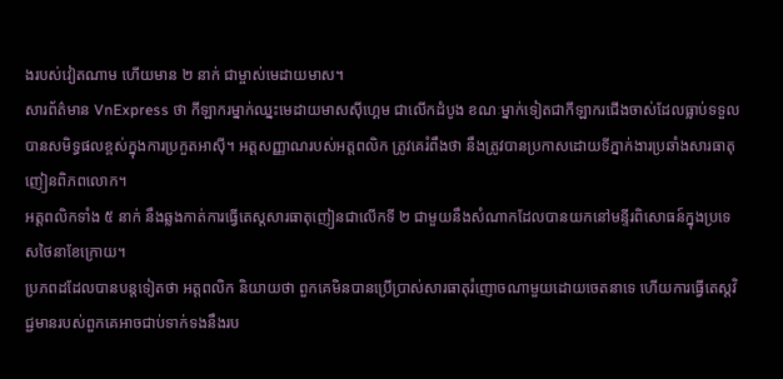ងរបស់វៀតណាម ហើយមាន ២ នាក់ ជាម្ចាស់មេដាយមាស។
សារព័ត៌មាន VnExpress ថា កីឡាករម្នាក់ឈ្នះមេដាយមាសស៊ីហ្គេម ជាលើកដំបូង ខណៈម្នាក់ទៀតជាកីឡាករជើងចាស់ដែលធ្លាប់ទទួលបានសមិទ្ធផលខ្ពស់ក្នុងការប្រកួតអាស៊ី។ អត្តសញ្ញាណរបស់អត្តពលិក ត្រូវគេរំពឹងថា នឹងត្រូវបានប្រកាសដោយទីភ្នាក់ងារប្រឆាំងសារធាតុញៀនពិភពលោក។
អត្តពលិកទាំង ៥ នាក់ នឹងឆ្លងកាត់ការធ្វើតេស្តសារធាតុញៀនជាលើកទី ២ ជាមួយនឹងសំណាកដែលបានយកនៅមន្ទីរពិសោធន៍ក្នុងប្រទេសថៃនាខែក្រោយ។
ប្រភពដដែលបានបន្តទៀតថា អត្តពលិក និយាយថា ពួកគេមិនបានប្រើប្រាស់សារធាតុរំញោចណាមួយដោយចេតនាទេ ហើយការធ្វើតេស្តវិជ្ជមានរបស់ពួកគេអាចជាប់ទាក់ទងនឹងរប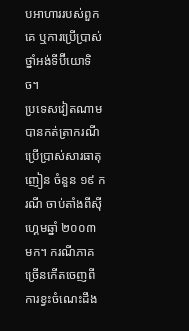បអាហាររបស់ពួកគេ ឬការប្រើប្រាស់ថ្នាំអង់ទីប៊ីយោទិច។
ប្រទេសវៀតណាម បានកត់ត្រាករណីប្រើប្រាស់សារធាតុញៀន ចំនួន ១៩ ករណី ចាប់តាំងពីស៊ីហ្គេមឆ្នាំ ២០០៣ មក។ ករណីភាគច្រើនកើតចេញពីការខ្វះចំណេះដឹង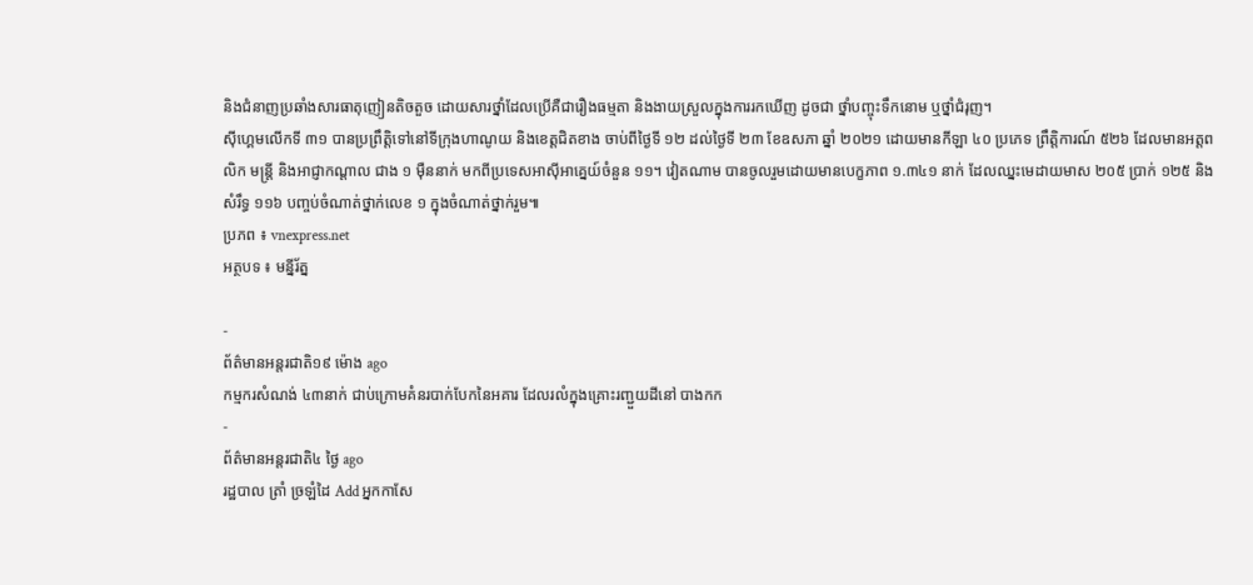និងជំនាញប្រឆាំងសារធាតុញៀនតិចតួច ដោយសារថ្នាំដែលប្រើគឺជារឿងធម្មតា និងងាយស្រួលក្នុងការរកឃើញ ដូចជា ថ្នាំបញ្ចុះទឹកនោម ឬថ្នាំជំរុញ។
ស៊ីហ្គេមលើកទី ៣១ បានប្រព្រឹត្តិទៅនៅទីក្រុងហាណូយ និងខេត្តជិតខាង ចាប់ពីថ្ងៃទី ១២ ដល់ថ្ងៃទី ២៣ ខែឧសភា ឆ្នាំ ២០២១ ដោយមានកីឡា ៤០ ប្រភេទ ព្រឹត្តិការណ៍ ៥២៦ ដែលមានអត្តពលិក មន្ត្រី និងអាជ្ញាកណ្ដាល ជាង ១ ម៉ឺននាក់ មកពីប្រទេសអាស៊ីអាគ្នេយ៍ចំនួន ១១។ វៀតណាម បានចូលរួមដោយមានបេក្ខភាព ១.៣៤១ នាក់ ដែលឈ្នះមេដាយមាស ២០៥ ប្រាក់ ១២៥ និងសំរឹទ្ធ ១១៦ បញ្ចប់ចំណាត់ថ្នាក់លេខ ១ ក្នុងចំណាត់ថ្នាក់រួម៕
ប្រភព ៖ vnexpress.net
អត្ថបទ ៖ មន្នីរ័ត្ន

-
ព័ត៌មានអន្ដរជាតិ១៩ ម៉ោង ago
កម្មករសំណង់ ៤៣នាក់ ជាប់ក្រោមគំនរបាក់បែកនៃអគារ ដែលរលំក្នុងគ្រោះរញ្ជួយដីនៅ បាងកក
-
ព័ត៌មានអន្ដរជាតិ៤ ថ្ងៃ ago
រដ្ឋបាល ត្រាំ ច្រឡំដៃ Add អ្នកកាសែ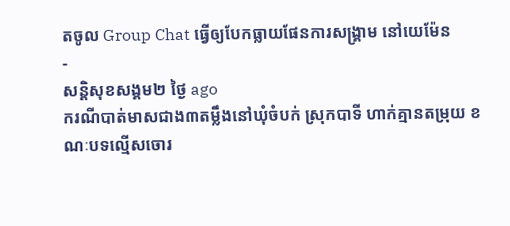តចូល Group Chat ធ្វើឲ្យបែកធ្លាយផែនការសង្គ្រាម នៅយេម៉ែន
-
សន្តិសុខសង្គម២ ថ្ងៃ ago
ករណីបាត់មាសជាង៣តម្លឹងនៅឃុំចំបក់ ស្រុកបាទី ហាក់គ្មានតម្រុយ ខណៈបទល្មើសចោរ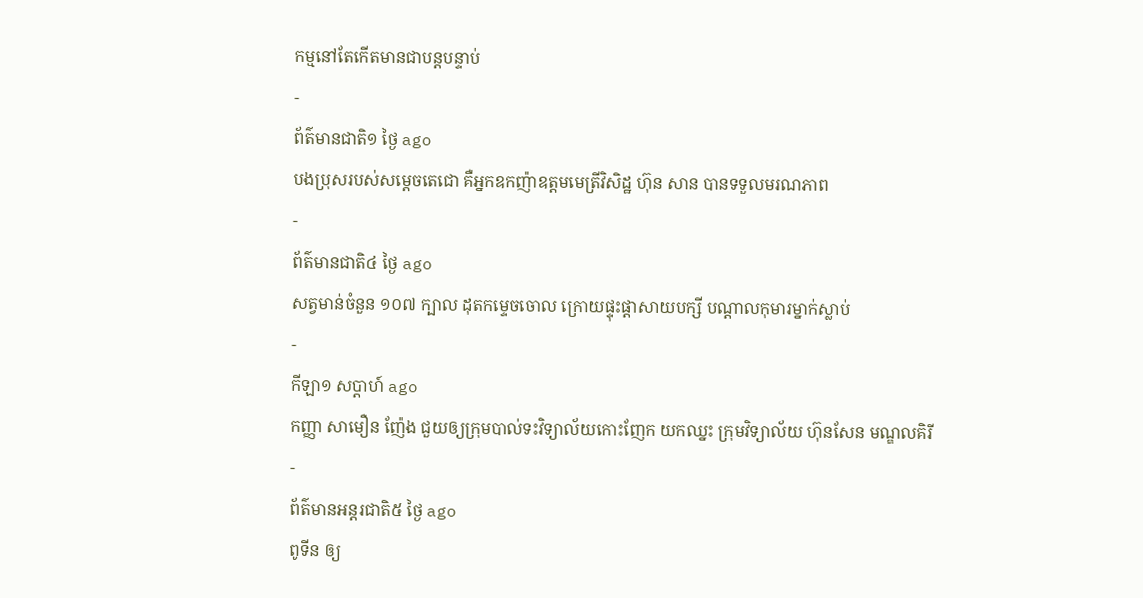កម្មនៅតែកើតមានជាបន្តបន្ទាប់
-
ព័ត៌មានជាតិ១ ថ្ងៃ ago
បងប្រុសរបស់សម្ដេចតេជោ គឺអ្នកឧកញ៉ាឧត្តមមេត្រីវិសិដ្ឋ ហ៊ុន សាន បានទទួលមរណភាព
-
ព័ត៌មានជាតិ៤ ថ្ងៃ ago
សត្វមាន់ចំនួន ១០៧ ក្បាល ដុតកម្ទេចចោល ក្រោយផ្ទុះផ្ដាសាយបក្សី បណ្តាលកុមារម្នាក់ស្លាប់
-
កីឡា១ សប្តាហ៍ ago
កញ្ញា សាមឿន ញ៉ែង ជួយឲ្យក្រុមបាល់ទះវិទ្យាល័យកោះញែក យកឈ្នះ ក្រុមវិទ្យាល័យ ហ៊ុនសែន មណ្ឌលគិរី
-
ព័ត៌មានអន្ដរជាតិ៥ ថ្ងៃ ago
ពូទីន ឲ្យ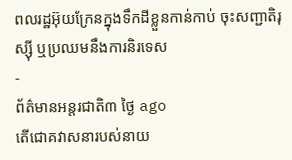ពលរដ្ឋអ៊ុយក្រែនក្នុងទឹកដីខ្លួនកាន់កាប់ ចុះសញ្ជាតិរុស្ស៊ី ឬប្រឈមនឹងការនិរទេស
-
ព័ត៌មានអន្ដរជាតិ៣ ថ្ងៃ ago
តើជោគវាសនារបស់នាយ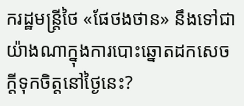ករដ្ឋមន្ត្រីថៃ «ផែថងថាន» នឹងទៅជាយ៉ាងណាក្នុងការបោះឆ្នោតដកសេចក្តីទុកចិត្តនៅថ្ងៃនេះ?